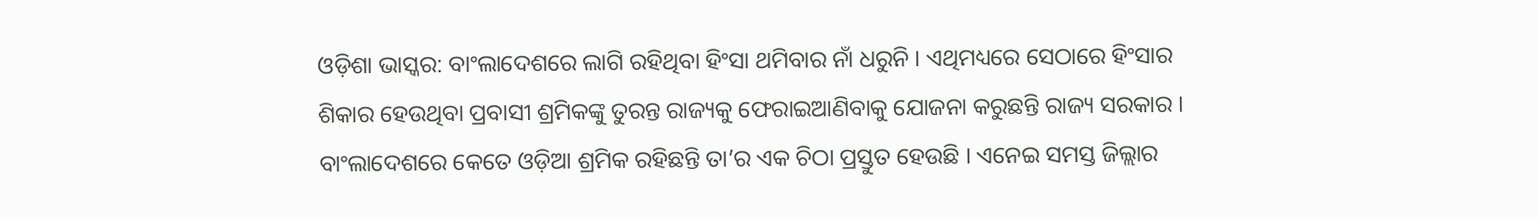ଓଡ଼ିଶା ଭାସ୍କର: ବାଂଲାଦେଶରେ ଲାଗି ରହିଥିବା ହିଂସା ଥମିବାର ନାଁ ଧରୁନି । ଏଥିମଧ୍ୟରେ ସେଠାରେ ହିଂସାର ଶିକାର ହେଉଥିବା ପ୍ରବାସୀ ଶ୍ରମିକଙ୍କୁ ତୁରନ୍ତ ରାଜ୍ୟକୁ ଫେରାଇଆଣିବାକୁ ଯୋଜନା କରୁଛନ୍ତି ରାଜ୍ୟ ସରକାର । ବାଂଲାଦେଶରେ କେତେ ଓଡ଼ିଆ ଶ୍ରମିକ ରହିଛନ୍ତି ତା’ର ଏକ ଚିଠା ପ୍ରସ୍ତୁତ ହେଉଛି । ଏନେଇ ସମସ୍ତ ଜିଲ୍ଲାର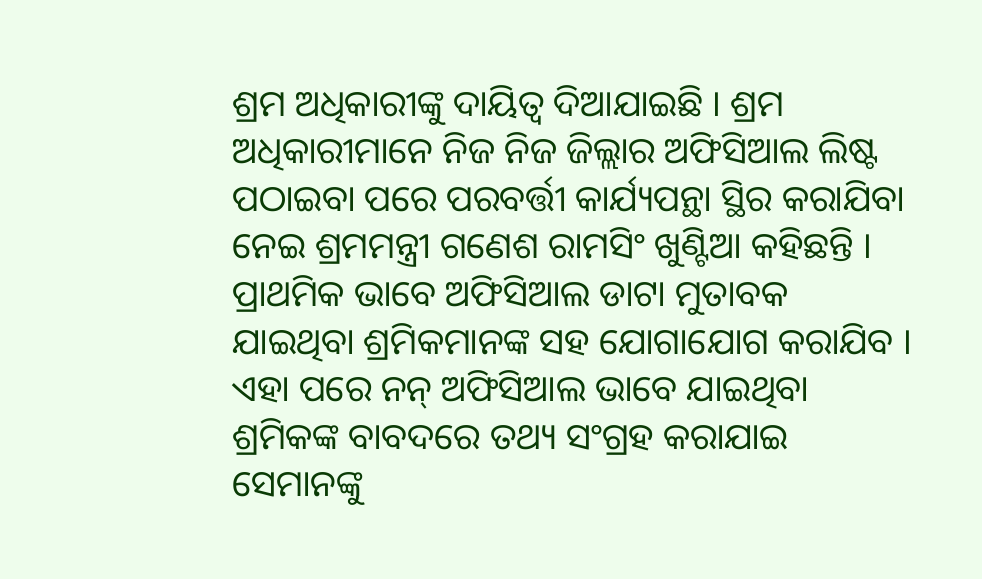ଶ୍ରମ ଅଧିକାରୀଙ୍କୁ ଦାୟିତ୍ୱ ଦିଆଯାଇଛି । ଶ୍ରମ ଅଧିକାରୀମାନେ ନିଜ ନିଜ ଜିଲ୍ଲାର ଅଫିସିଆଲ ଲିଷ୍ଟ ପଠାଇବା ପରେ ପରବର୍ତ୍ତୀ କାର୍ଯ୍ୟପନ୍ଥା ସ୍ଥିର କରାଯିବା ନେଇ ଶ୍ରମମନ୍ତ୍ରୀ ଗଣେଶ ରାମସିଂ ଖୁଣ୍ଟିଆ କହିଛନ୍ତି । ପ୍ରାଥମିକ ଭାବେ ଅଫିସିଆଲ ଡାଟା ମୁତାବକ ଯାଇଥିବା ଶ୍ରମିକମାନଙ୍କ ସହ ଯୋଗାଯୋଗ କରାଯିବ । ଏହା ପରେ ନନ୍ ଅଫିସିଆଲ ଭାବେ ଯାଇଥିବା ଶ୍ରମିକଙ୍କ ବାବଦରେ ତଥ୍ୟ ସଂଗ୍ରହ କରାଯାଇ ସେମାନଙ୍କୁ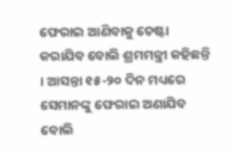ଫେରାଇ ଆଣିବାକୁ ଚେଷ୍ଟା କରାଯିବ ବୋଲି ଶ୍ରମମନ୍ତ୍ରୀ କହିଛନ୍ତି । ଆସନ୍ତା ୧୫-୨୦ ଦିନ ମଧ୍ୟରେ ସେମାନଙ୍କୁ ଫେରାଇ ଅଣାଯିବ ବୋଲି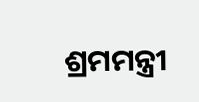ଶ୍ରମମନ୍ତ୍ରୀ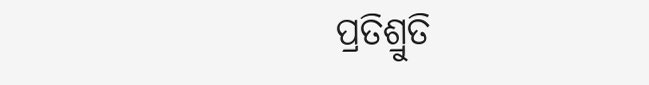ପ୍ରତିଶ୍ରୁତି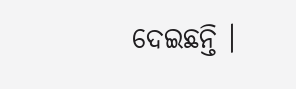ଦେଇଛନ୍ତି ।